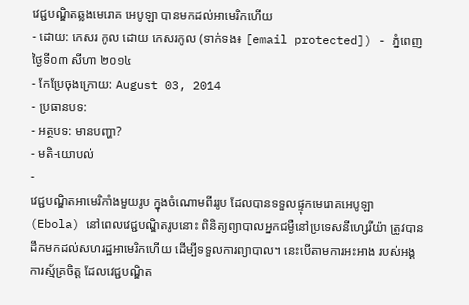វេជ្ជបណ្ឌិតឆ្លងមេរោគ អេបូឡា បានមកដល់អាមេរិកហើយ
- ដោយ: កេសរ កូល ដោយ កេសរកូល (ទាក់ទង៖ [email protected]) - ភ្នំពេញ ថ្ងៃទី០៣ សីហា ២០១៤
- កែប្រែចុងក្រោយ: August 03, 2014
- ប្រធានបទ:
- អត្ថបទ: មានបញ្ហា?
- មតិ-យោបល់
-
វេជ្ជបណ្ឌិតអាមេរិកាំងមួយរូប ក្នុងចំណោមពីររូប ដែលបានទទួលផ្ទុកមេរោគអេបូឡា (Ebola) នៅពេលវេជ្ជបណ្ឌិតរូបនោះ ពិនិត្យព្យាបាលអ្នកជម្ងឺនៅប្រទេសនីហ្សេរីយ៉ា ត្រូវបានដឹកមកដល់សហរដ្ឋអាមេរិកហើយ ដើម្បីទទួលការព្យាបាល។ នេះបើតាមការអះអាង របស់អង្គការស្ម័គ្រចិត្ត ដែលវេជ្ជបណ្ឌិត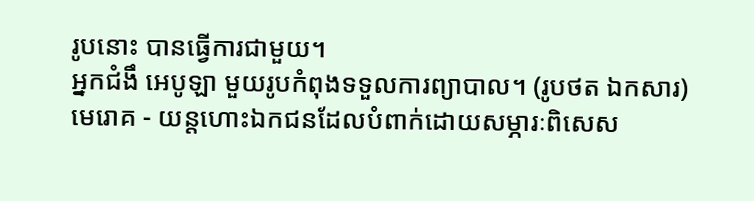រូបនោះ បានធ្វើការជាមួយ។
អ្នកជំងឹ អេបូឡា មួយរូបកំពុងទទួលការព្យាបាល។ (រូបថត ឯកសារ)
មេរោគ - យន្ដហោះឯកជនដែលបំពាក់ដោយសម្ភារៈពិសេស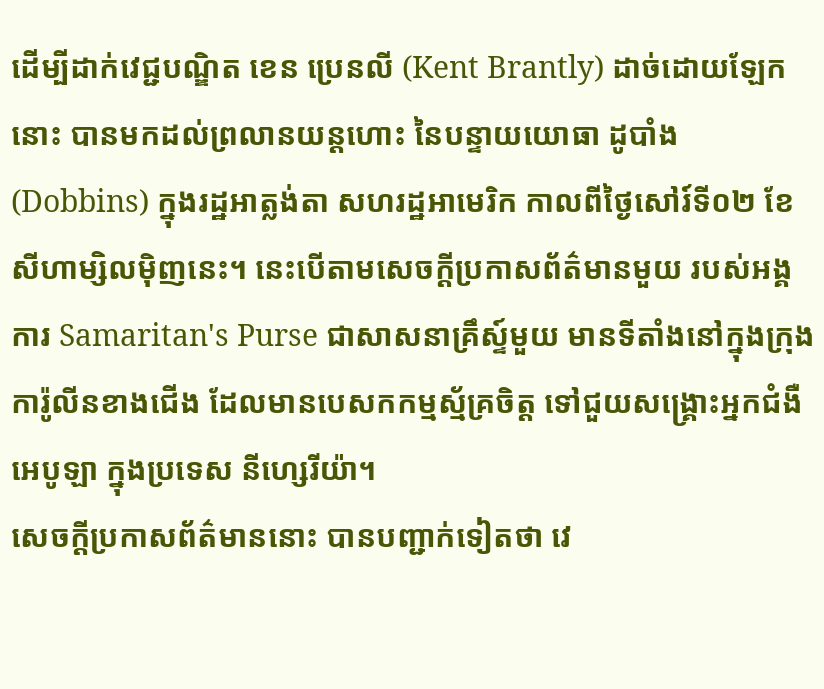ដើម្បីដាក់វេជ្ជបណ្ឌិត ខេន ប្រេនលី (Kent Brantly) ដាច់ដោយឡែកនោះ បានមកដល់ព្រលានយន្ដហោះ នៃបន្ទាយយោធា ដូបាំង (Dobbins) ក្នុងរដ្ឋអាត្លង់តា សហរដ្ឋអាមេរិក កាលពីថ្ងៃសៅរ៍ទី០២ ខែសីហាម្សិលម៉ិញនេះ។ នេះបើតាមសេចក្ដីប្រកាសព័ត៌មានមួយ របស់អង្គការ Samaritan's Purse ជាសាសនាគ្រឹស្ទ៍មួយ មានទីតាំងនៅក្នុងក្រុងការ៉ូលីនខាងជើង ដែលមានបេសកកម្មស្ម័គ្រចិត្ត ទៅជួយសង្គ្រោះអ្នកជំងឺ អេបូឡា ក្នុងប្រទេស នីហ្សេរីយ៉ា។
សេចក្ដីប្រកាសព័ត៌មាននោះ បានបញ្ជាក់ទៀតថា វេ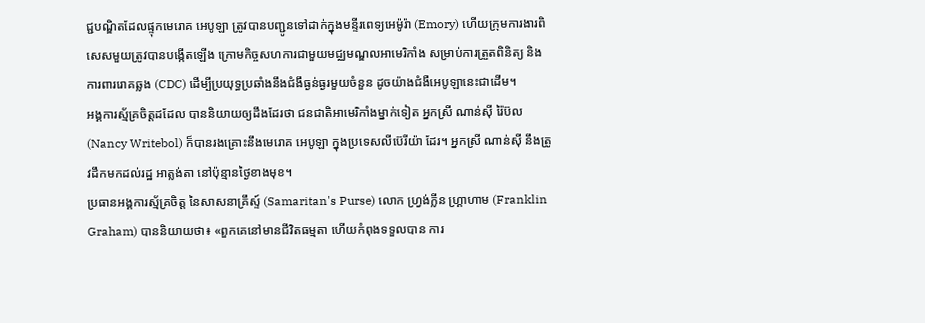ជ្ជបណ្ឌិតដែលផ្ទុកមេរោគ អេបូឡា ត្រូវបានបញ្ជូនទៅដាក់ក្នុងមន្ទីរពេទ្យអេម៉ូរ៉ា (Emory) ហើយក្រុមការងារពិសេសមួយត្រូវបានបង្កើតឡើង ក្រោមកិច្ចសហការជាមួយមជ្ឈមណ្ឌលអាមេរិកាំង សម្រាប់ការត្រួតពិនិត្យ និងការពាររោគឆ្លង (CDC) ដើម្បីប្រយុទ្ធប្រឆាំងនឹងជំងឹធ្ងន់ធ្ងរមួយចំនួន ដូចយ៉ាងជំងឺអេបូឡានេះជាដើម។
អង្គការស្ម័គ្រចិត្តដដែល បាននិយាយឲ្យដឹងដែរថា ជនជាតិអាមេរិកាំងម្នាក់ទៀត អ្នកស្រី ណាន់ស៊ី រ៉ៃប៊ល (Nancy Writebol) ក៏បានរងគ្រោះនឹងមេរោគ អេបូឡា ក្នុងប្រទេសលីប៊េរីយ៉ា ដែរ។ អ្នកស្រី ណាន់ស៊ី នឹងត្រូវដឹកមកដល់រដ្ឋ អាត្លង់តា នៅប៉ុន្មានថ្ងៃខាងមុខ។
ប្រធានអង្គការស្ម័គ្រចិត្ត នៃសាសនាគ្រឹស្ទ៍ (Samaritan's Purse) លោក ហ្វ្រង់ក្លីន ហ្គ្រាហាម (Franklin Graham) បាននិយាយថា៖ «ពួកគេនៅមានជីវិតធម្មតា ហើយកំពុងទទួលបាន ការ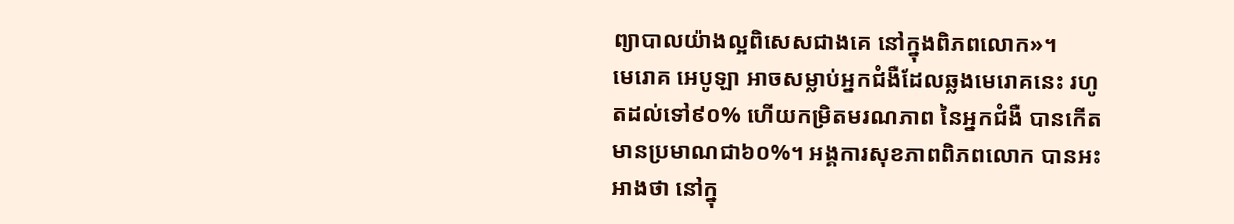ព្យាបាលយ៉ាងល្អពិសេសជាងគេ នៅក្នុងពិភពលោក»។
មេរោគ អេបូឡា អាចសម្លាប់អ្នកជំងឺដែលឆ្លងមេរោគនេះ រហូតដល់ទៅ៩០% ហើយកម្រិតមរណភាព នៃអ្នកជំងឺ បានកើតមានប្រមាណជា៦០%។ អង្គការសុខភាពពិភពលោក បានអះអាងថា នៅក្នុ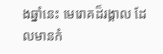ងឆ្នាំនេះ មេរោគដ៏រង្គាល ដែលមានកំ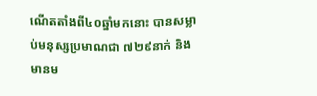ណើតតាំងពី៤០ឆ្នាំមកនោះ បានសម្លាប់មនុស្សប្រមាណជា ៧២៩នាក់ និងមានម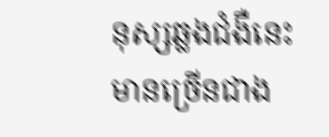នុស្សឆ្លងជំងឺនេះ មានច្រើនជាង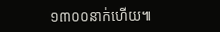១៣០០នាក់ហើយ៕